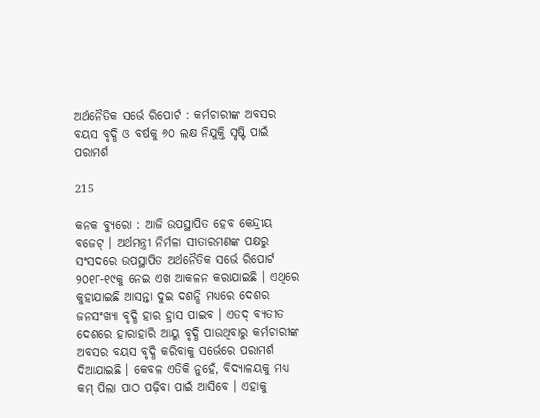ଅର୍ଥନୈତିକ ସର୍ଭେ ରିପୋର୍ଟ : କର୍ମଚାରୀଙ୍କ ଅବସର ବୟସ ବୃଦ୍ଧି ଓ ବର୍ଷକୁ ୬୦ ଲକ୍ଷ ନିଯୁକ୍ତି ସୃଷ୍ଟି ପାଇଁ ପରାମର୍ଶ

215

କନକ ବ୍ୟୁରୋ : ଆଜି ଉପସ୍ଥାପିତ ହେବ କେନ୍ଦ୍ରୀୟ ବଜେଟ୍ । ଅର୍ଥମନ୍ତ୍ରୀ ନିର୍ମଳା ସୀତାରମଣଙ୍କ ପକ୍ଷରୁ ସଂସଦରେ ଉପସ୍ଥାପିତ ଅର୍ଥନୈତିକ ସର୍ଭେ ରିପୋର୍ଟ ୨୦୧୮-୧୯କୁ ନେଇ ଏଖ ଆକଳନ କରାଯାଇଛି । ଏଥିରେ କୁହାଯାଇଛି ଆସନ୍ତା ଦୁଇ ଦଶନ୍ଧି ମଧ୍ୟରେ ଦେଶର ଜନସଂଖ୍ୟା ବୃଦ୍ଧି ହାର ହ୍ରାସ ପାଇବ । ଏତଦ୍ ବ୍ୟତୀତ ଦେଶରେ ହାରାହାରି ଆୟୁ ବୃଦ୍ଧି ପାଉଥିବାରୁ କର୍ମଚାରୀଙ୍କ ଅବସର ବୟସ ବୃଦ୍ଧି କରିବାକୁ ସର୍ଭେରେ ପରାମର୍ଶ ଦିଆଯାଇଛି । କେବଳ ଏତିକି ନୁହେଁ, ବିଦ୍ୟାଳୟକୁ ମଧ୍ୟ କମ୍ ପିଲା ପାଠ ପଢ଼ିବା ପାଇଁ ଆସିବେ । ଏହାକୁ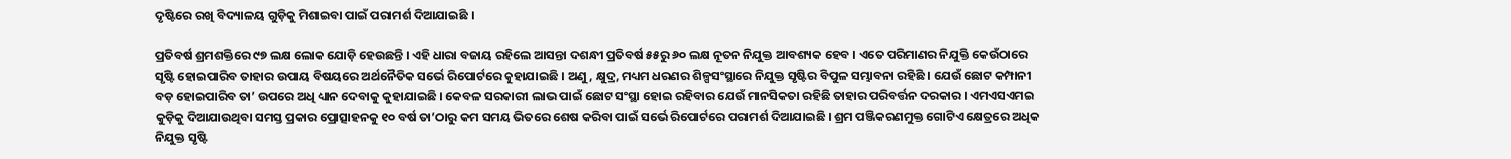ଦୃଷ୍ଟିରେ ରଖି ବିଦ୍ୟାଳୟ ଗୁଡ଼ିକୁ ମିଶାଇବା ପାଇଁ ପରାମର୍ଶ ଦିଆଯାଇଛି ।

ପ୍ରତିବର୍ଷ ଶ୍ରମଶକ୍ତିରେ ୯୭ ଲକ୍ଷ ଲୋକ ଯୋଡ଼ି ହେଉଛନ୍ତି । ଏହି ଧାରା ବଜାୟ ରହିଲେ ଆସନ୍ତା ଦଶନ୍ଧୀ ପ୍ରତିବର୍ଷ ୫୫ରୁ ୬୦ ଲକ୍ଷ ନୂତନ ନିଯୁକ୍ତ ଆବଶ୍ୟକ ହେବ । ଏତେ ପରିମାଣର ନିଯୁକ୍ତି କେଉଁଠାରେ ସୃଷ୍ଟି ହୋଇପାରିବ ତାହାର ଉପାୟ ବିଷୟରେ ଅର୍ଥନୈତିକ ସର୍ଭେ ରିପୋର୍ଟରେ କୁହାଯାଇଛି । ଅଣୁ, କ୍ଷୁଦ୍ର, ମଧ୍ୟମ ଧରଣର ଶିଳ୍ପସଂସ୍ଥାରେ ନିଯୁକ୍ତ ସୃଷ୍ଟିର ବିପୁଳ ସମ୍ଭାବନା ରହିଛି । ଯେଉଁ ଛୋଟ କମ୍ପାନୀ ବଡ଼ ହୋଇପାରିବ ତା’ ଉପରେ ଅଧି ଧ୍ୟାନ ଦେବାକୁ କୁହାଯାଇଛି । କେବଳ ସରକାରୀ ଲାଭ ପାଇଁ ଛୋଟ ସଂସ୍ଥା ହୋଇ ରହିବାର ଯେଉଁ ମାନସିକତା ରହିଛି ତାହାର ପରିବର୍ତ୍ତନ ଦରକାର । ଏମଏସଏମଇ କୁଡ଼ିକୁ ଦିଆଯାଉଥିବା ସମସ୍ତ ପ୍ରକାର ପ୍ରୋତ୍ସାହନକୁ ୧୦ ବର୍ଷ ତା’ଠାରୁ କମ ସମୟ ଭିତରେ ଶେଷ କରିବା ପାଇଁ ସର୍ଭେ ରିପୋର୍ଟରେ ପରାମର୍ଶ ଦିଆଯାଇଛି । ଶ୍ରମ ପଞ୍ଜିକରଣମୁକ୍ତ ଗୋଟିଏ କ୍ଷେତ୍ରରେ ଅଧିକ ନିଯୁକ୍ତ ସୃଷ୍ଟି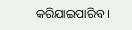କରିଯାଇପାରିବ ।